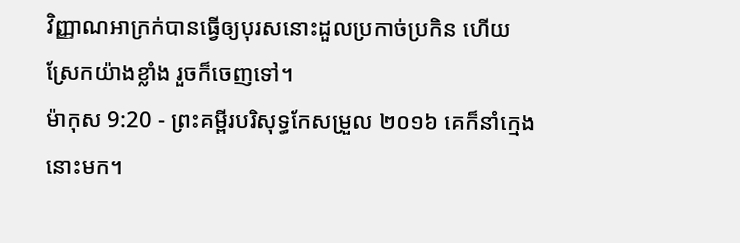វិញ្ញាណអាក្រក់បានធ្វើឲ្យបុរសនោះដួលប្រកាច់ប្រកិន ហើយស្រែកយ៉ាងខ្លាំង រួចក៏ចេញទៅ។
ម៉ាកុស 9:20 - ព្រះគម្ពីរបរិសុទ្ធកែសម្រួល ២០១៦ គេក៏នាំក្មេងនោះមក។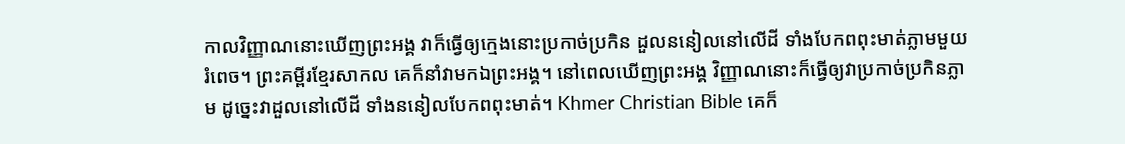កាលវិញ្ញាណនោះឃើញព្រះអង្គ វាក៏ធ្វើឲ្យក្មេងនោះប្រកាច់ប្រកិន ដួលននៀលនៅលើដី ទាំងបែកពពុះមាត់ភ្លាមមួយរំពេច។ ព្រះគម្ពីរខ្មែរសាកល គេក៏នាំវាមកឯព្រះអង្គ។ នៅពេលឃើញព្រះអង្គ វិញ្ញាណនោះក៏ធ្វើឲ្យវាប្រកាច់ប្រកិនភ្លាម ដូច្នេះវាដួលនៅលើដី ទាំងននៀលបែកពពុះមាត់។ Khmer Christian Bible គេក៏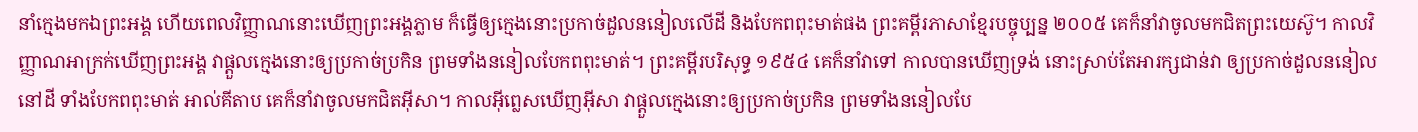នាំក្មេងមកឯព្រះអង្គ ហើយពេលវិញ្ញាណនោះឃើញព្រះអង្គភ្លាម ក៏ធ្វើឲ្យក្មេងនោះប្រកាច់ដួលននៀលលើដី និងបែកពពុះមាត់ផង ព្រះគម្ពីរភាសាខ្មែរបច្ចុប្បន្ន ២០០៥ គេក៏នាំវាចូលមកជិតព្រះយេស៊ូ។ កាលវិញ្ញាណអាក្រក់ឃើញព្រះអង្គ វាផ្ដួលក្មេងនោះឲ្យប្រកាច់ប្រកិន ព្រមទាំងននៀលបែកពពុះមាត់។ ព្រះគម្ពីរបរិសុទ្ធ ១៩៥៤ គេក៏នាំវាទៅ កាលបានឃើញទ្រង់ នោះស្រាប់តែអារក្សជាន់វា ឲ្យប្រកាច់ដួលននៀលនៅដី ទាំងបែកពពុះមាត់ អាល់គីតាប គេក៏នាំវាចូលមកជិតអ៊ីសា។ កាលអ៊ីព្លេសឃើញអ៊ីសា វាផ្ដួលក្មេងនោះឲ្យប្រកាច់ប្រកិន ព្រមទាំងននៀលបែ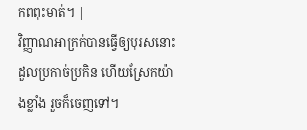កពពុះមាត់។ |
វិញ្ញាណអាក្រក់បានធ្វើឲ្យបុរសនោះដួលប្រកាច់ប្រកិន ហើយស្រែកយ៉ាងខ្លាំង រួចក៏ចេញទៅ។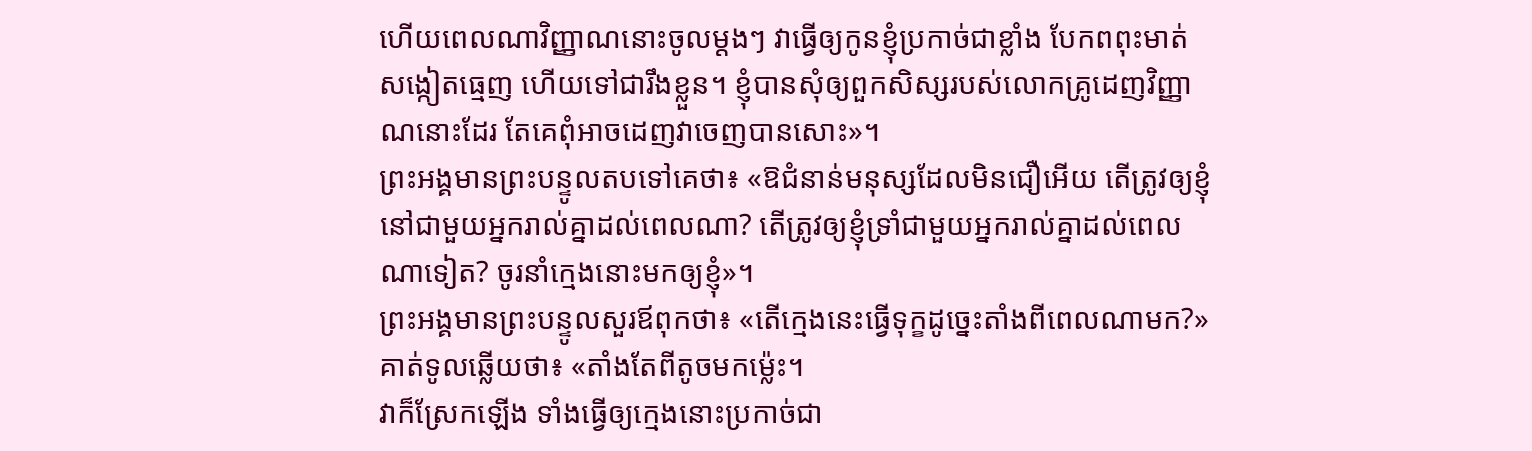ហើយពេលណាវិញ្ញាណនោះចូលម្តងៗ វាធ្វើឲ្យកូនខ្ញុំប្រកាច់ជាខ្លាំង បែកពពុះមាត់ សង្កៀតធ្មេញ ហើយទៅជារឹងខ្លួន។ ខ្ញុំបានសុំឲ្យពួកសិស្សរបស់លោកគ្រូដេញវិញ្ញាណនោះដែរ តែគេពុំអាចដេញវាចេញបានសោះ»។
ព្រះអង្គមានព្រះបន្ទូលតបទៅគេថា៖ «ឱជំនាន់មនុស្សដែលមិនជឿអើយ តើត្រូវឲ្យខ្ញុំនៅជាមួយអ្នករាល់គ្នាដល់ពេលណា? តើត្រូវឲ្យខ្ញុំទ្រាំជាមួយអ្នករាល់គ្នាដល់ពេលណាទៀត? ចូរនាំក្មេងនោះមកឲ្យខ្ញុំ»។
ព្រះអង្គមានព្រះបន្ទូលសួរឪពុកថា៖ «តើក្មេងនេះធ្វើទុក្ខដូច្នេះតាំងពីពេលណាមក?» គាត់ទូលឆ្លើយថា៖ «តាំងតែពីតូចមកម៉្លេះ។
វាក៏ស្រែកឡើង ទាំងធ្វើឲ្យក្មេងនោះប្រកាច់ជា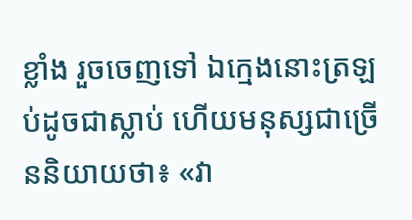ខ្លាំង រួចចេញទៅ ឯក្មេងនោះត្រឡប់ដូចជាស្លាប់ ហើយមនុស្សជាច្រើននិយាយថា៖ «វា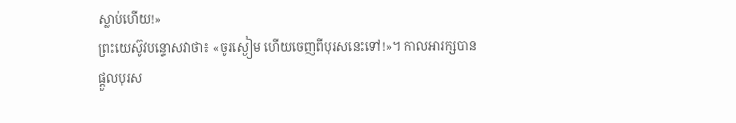ស្លាប់ហើយ!»
ព្រះយេស៊ូវបន្ទោសវាថា៖ «ចូរស្ងៀម ហើយចេញពីបុរសនេះទៅ!»។ កាលអារក្សបានផ្តួលបុរស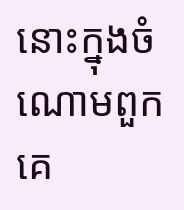នោះក្នុងចំណោមពួកគេ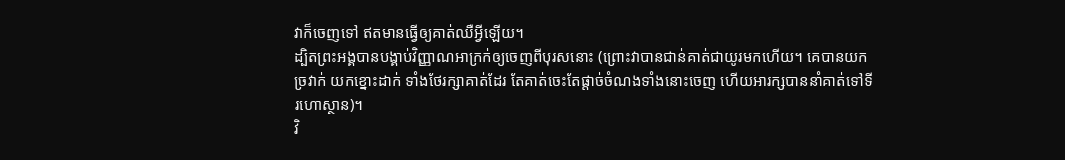វាក៏ចេញទៅ ឥតមានធ្វើឲ្យគាត់ឈឺអ្វីឡើយ។
ដ្បិតព្រះអង្គបានបង្គាប់វិញ្ញាណអាក្រក់ឲ្យចេញពីបុរសនោះ (ព្រោះវាបានជាន់គាត់ជាយូរមកហើយ។ គេបានយកច្រវាក់ យកខ្នោះដាក់ ទាំងថែរក្សាគាត់ដែរ តែគាត់ចេះតែផ្តាច់ចំណងទាំងនោះចេញ ហើយអារក្សបាននាំគាត់ទៅទីរហោស្ថាន)។
វិ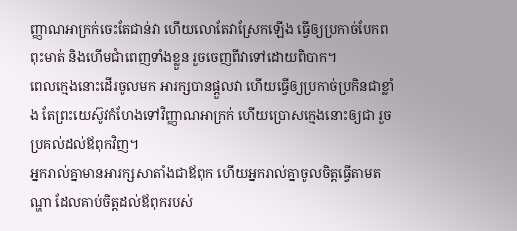ញ្ញាណអាក្រក់ចេះតែជាន់វា ហើយលោតែវាស្រែកឡើង ធ្វើឲ្យប្រកាច់បែកពពុះមាត់ និងហើមជាំពេញទាំងខ្លួន រួចចេញពីវាទៅដោយពិបាក។
ពេលក្មេងនោះដើរចូលមក អារក្សបានផ្តួលវា ហើយធ្វើឲ្យប្រកាច់ប្រកិនជាខ្លាំង តែព្រះយេស៊ូវកំហែងទៅវិញ្ញាណអាក្រក់ ហើយប្រោសក្មេងនោះឲ្យជា រួចប្រគល់ដល់ឪពុកវិញ។
អ្នករាល់គ្នាមានអារក្សសាតាំងជាឪពុក ហើយអ្នករាល់គ្នាចូលចិត្តធ្វើតាមតណ្ហា ដែលគាប់ចិត្តដល់ឪពុករបស់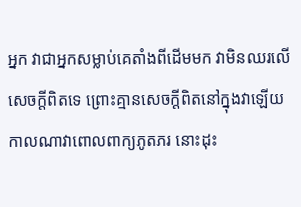អ្នក វាជាអ្នកសម្លាប់គេតាំងពីដើមមក វាមិនឈរលើសេចក្តីពិតទេ ព្រោះគ្មានសេចក្តីពិតនៅក្នុងវាឡើយ កាលណាវាពោលពាក្យភូតភរ នោះដុះ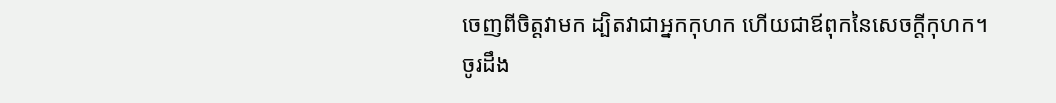ចេញពីចិត្តវាមក ដ្បិតវាជាអ្នកកុហក ហើយជាឪពុកនៃសេចក្តីកុហក។
ចូរដឹង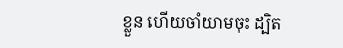ខ្លួន ហើយចាំយាមចុះ ដ្បិត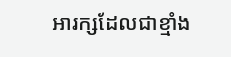អារក្សដែលជាខ្មាំង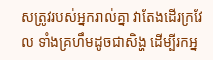សត្រូវរបស់អ្នករាល់គ្នា វាតែងដើរក្រវែល ទាំងគ្រហឹមដូចជាសិង្ហ ដើម្បីរកអ្ន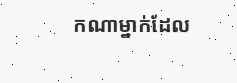កណាម្នាក់ដែល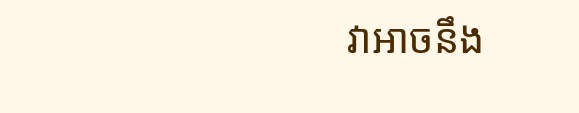វាអាចនឹង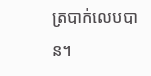ត្របាក់លេបបាន។